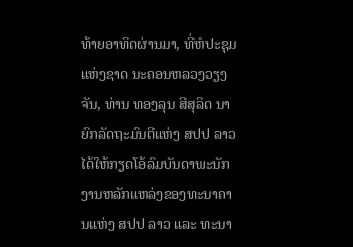ທ້າຍອາທິດຜ່ານມາ, ທີ່ຫໍປະຊຸມແຫ່ງຊາດ ນະຄອນຫລວງວຽງຈັນ, ທ່ານ ທອງລຸນ ສີສຸລິດ ນາຍົກລັດຖະມົນຕີແຫ່ງ ສປປ ລາວ ໄດ້ໃຫ້ກຽດໂອ້ລົມບັນດາພະນັກງານຫລັກແຫລ່ງຂອງທະນາຄານແຫ່ງ ສປປ ລາວ ແລະ ທະນາ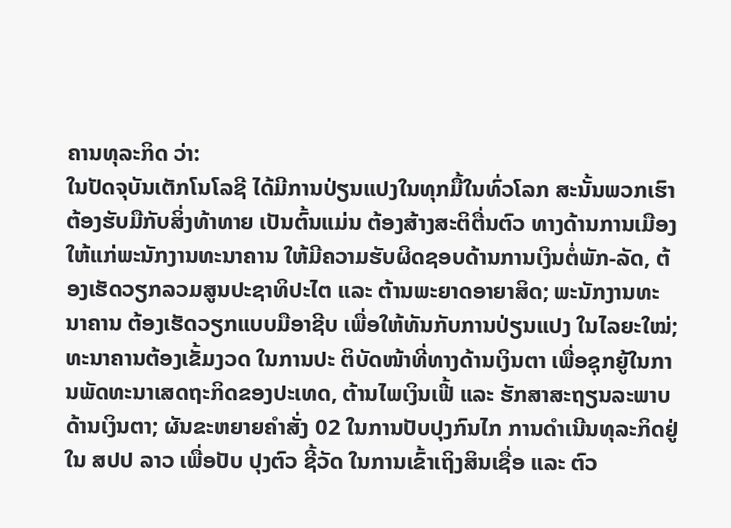ຄານທຸລະກິດ ວ່າ:
ໃນປັດຈຸບັນເຕັກໂນໂລຊີ ໄດ້ມີການປ່ຽນແປງໃນທຸກມື້ໃນທົ່ວໂລກ ສະນັ້ນພວກເຮົາຕ້ອງຮັບມືກັບສິ່ງທ້າທາຍ ເປັນຕົ້ນແມ່ນ ຕ້ອງສ້າງສະຕິຕື່ນຕົວ ທາງດ້ານການເມືອງ ໃຫ້ແກ່ພະນັກງານທະນາຄານ ໃຫ້ມີຄວາມຮັບຜິດຊອບດ້ານການເງິນຕໍ່ພັກ-ລັດ, ຕ້ອງເຮັດວຽກລວມສູນປະຊາທິປະໄຕ ແລະ ຕ້ານພະຍາດອາຍາສິດ; ພະນັກງານທະນາຄານ ຕ້ອງເຮັດວຽກແບບມືອາຊີບ ເພື່ອໃຫ້ທັນກັບການປ່ຽນແປງ ໃນໄລຍະໃໝ່; ທະນາຄານຕ້ອງເຂັ້ມງວດ ໃນການປະ ຕິບັດໜ້າທີ່ທາງດ້ານເງິນຕາ ເພື່ອຊຸກຍູ້ໃນການພັດທະນາເສດຖະກິດຂອງປະເທດ, ຕ້ານໄພເງິນເຟີ້ ແລະ ຮັກສາສະຖຽນລະພາບດ້ານເງິນຕາ; ຜັນຂະຫຍາຍຄຳສັ່ງ 02 ໃນການປັບປຸງກົນໄກ ການດຳເນີນທຸລະກິດຢູ່ໃນ ສປປ ລາວ ເພື່ອປັບ ປຸງຕົວ ຊີ້ວັດ ໃນການເຂົ້າເຖິງສິນເຊື່ອ ແລະ ຕົວ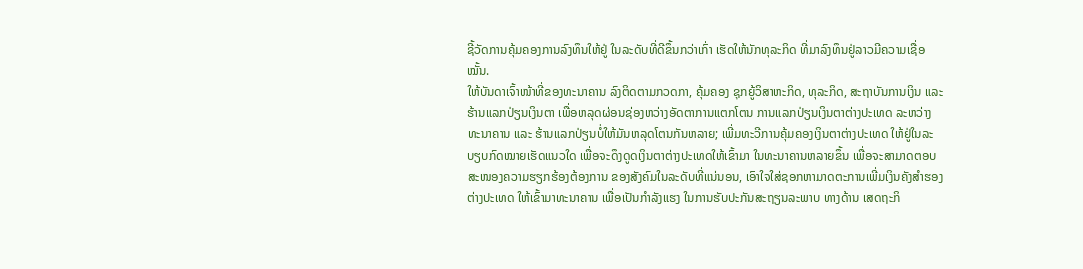ຊີ້ວັດການຄຸ້ມຄອງການລົງທຶນໃຫ້ຢູ່ ໃນລະດັບທີ່ດີຂຶ້ນກວ່າເກົ່າ ເຮັດໃຫ້ນັກທຸລະກິດ ທີ່ມາລົງທຶນຢູ່ລາວມີຄວາມເຊື່ອໝັ້ນ.
ໃຫ້ບັນດາເຈົ້າໜ້າທີ່ຂອງທະນາຄານ ລົງຕິດຕາມກວດກາ, ຄຸ້ມຄອງ ຊຸກຍູ້ວິສາຫະກິດ, ທຸລະກິດ, ສະຖາບັນການເງິນ ແລະ ຮ້ານແລກປ່ຽນເງິນຕາ ເພື່ອຫລຸດຜ່ອນຊ່ອງຫວ່າງອັດຕາການແຕກໂຕນ ການແລກປ່ຽນເງິນຕາຕ່າງປະເທດ ລະຫວ່າງ ທະນາຄານ ແລະ ຮ້ານແລກປ່ຽນບໍ່ໃຫ້ມັນຫລຸດໂຕນກັນຫລາຍ; ເພີ່ມທະວີການຄຸ້ມຄອງເງິນຕາຕ່າງປະເທດ ໃຫ້ຢູ່ໃນລະບຽບກົດໝາຍເຮັດແນວໃດ ເພື່ອຈະດຶງດູດເງິນຕາຕ່າງປະເທດໃຫ້ເຂົ້າມາ ໃນທະນາຄານຫລາຍຂຶ້ນ ເພື່ອຈະສາມາດຕອບສະໜອງຄວາມຮຽກຮ້ອງຕ້ອງການ ຂອງສັງຄົມໃນລະດັບທີ່ແນ່ນອນ, ເອົາໃຈໃສ່ຊອກຫາມາດຕະການເພີ່ມເງິນຄັງສຳຮອງຕ່າງປະເທດ ໃຫ້ເຂົ້າມາທະນາຄານ ເພື່ອເປັນກຳລັງແຮງ ໃນການຮັບປະກັນສະຖຽນລະພາບ ທາງດ້ານ ເສດຖະກິ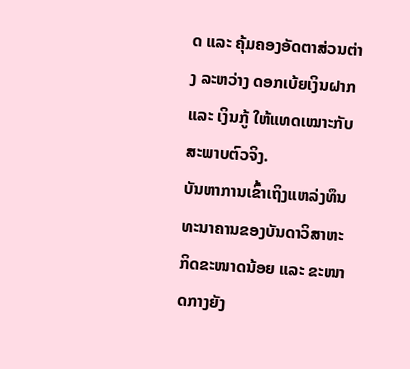ດ ແລະ ຄຸ້ມຄອງອັດຕາສ່ວນຕ່າງ ລະຫວ່າງ ດອກເບ້ຍເງິນຝາກ ແລະ ເງິນກູ້ ໃຫ້ແທດເໝາະກັບສະພາບຕົວຈິງ.
ບັນຫາການເຂົ້າເຖິງແຫລ່ງທຶນ ທະນາຄານຂອງບັນດາວິສາຫະກິດຂະໜາດນ້ອຍ ແລະ ຂະໜາດກາງຍັງ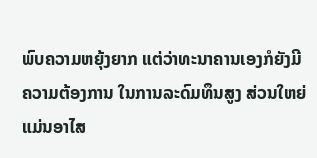ພົບຄວາມຫຍຸ້ງຍາກ ແຕ່ວ່າທະນາຄານເອງກໍຍັງມີຄວາມຕ້ອງການ ໃນການລະດົມທຶນສູງ ສ່ວນໃຫຍ່ແມ່ນອາໄສ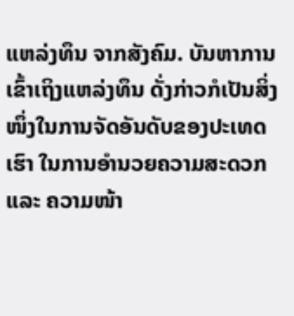ແຫລ່ງທຶນ ຈາກສັງຄົມ. ບັນຫາການເຂົ້າເຖິງແຫລ່ງທຶນ ດັ່ງກ່າວກໍເປັນສິ່ງໜຶ່ງໃນການຈັດອັນດັບຂອງປະເທດເຮົາ ໃນການອຳນວຍຄວາມສະດວກ ແລະ ຄວາມໜ້າ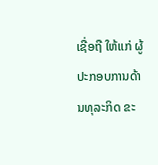ເຊື່ອຖື ໃຫ້ແກ່ ຜູ້ປະກອບການດ້ານທຸລະກິດ ຂະ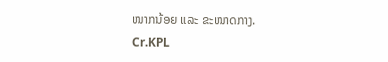ໜາກນ້ອຍ ແລະ ຂະໜາດກາງ.
Cr.KPL